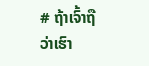# ຖ້າເຈົ້າຖືວ່າເຮົາ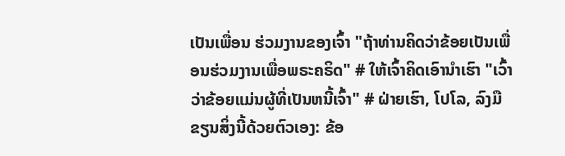ເປັນເພື່ອນ ຮ່ວມງານຂອງເຈົ້າ "ຖ້າທ່ານຄິດວ່າຂ້ອຍເປັນເພື່ອນຮ່ວມງານເພື່ອພຣະຄຣິດ" # ໃຫ້ເຈົ້າຄິດເອົານຳເຮົາ "ເວົ້າວ່າຂ້ອຍແມ່ນຜູ້ທີ່ເປັນຫນີ້ເຈົ້າ" # ຝ່າຍເຮົາ, ໂປໂລ, ລົງມືຂຽນສິ່ງນີ້ດ້ວຍຕົວເອງ: ຂ້ອ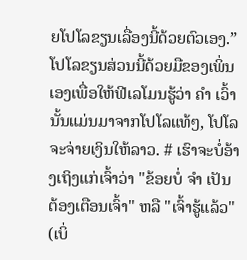ຍໂປໂລຂຽນເລື່ອງນີ້ດ້ວຍຕົວເອງ.” ໂປໂລຂຽນສ່ວນນີ້ດ້ວຍມືຂອງເພິ່ນເອງເພື່ອໃຫ້ຟີເລໂມນຮູ້ວ່າ ຄຳ ເວົ້ານັ້ນແມ່ນມາຈາກໂປໂລແທ້ໆ, ໂປໂລຈະຈ່າຍເງິນໃຫ້ລາວ. # ເຮົາຈະບໍ່ອ້າງເຖິງແກ່ເຈົ້າວ່າ "ຂ້ອຍບໍ່ ຈຳ ເປັນຕ້ອງເຕືອນເຈົ້າ" ຫລື "ເຈົ້າຮູ້ແລ້ວ" (ເບິ່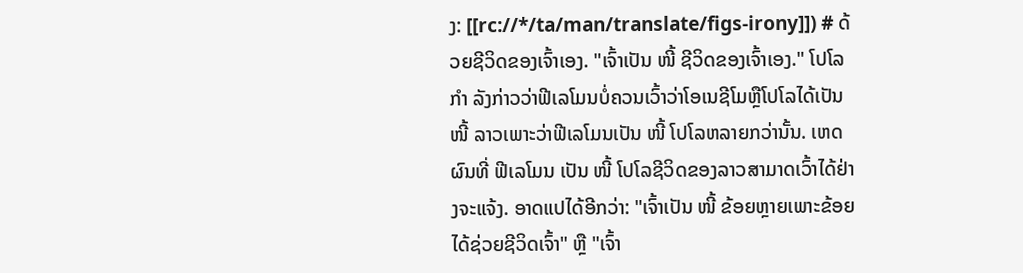ງ: [[rc://*/ta/man/translate/figs-irony]]) # ດ້ວຍຊີວິດຂອງເຈົ້າເອງ. "ເຈົ້າເປັນ ໜີ້ ຊີວິດຂອງເຈົ້າເອງ." ໂປໂລ ກຳ ລັງກ່າວວ່າຟີເລໂມນບໍ່ຄວນເວົ້າວ່າໂອເນຊີໂມຫຼືໂປໂລໄດ້ເປັນ ໜີ້ ລາວເພາະວ່າຟີເລໂມນເປັນ ໜີ້ ໂປໂລຫລາຍກວ່ານັ້ນ. ເຫດຜົນທີ່ ຟີເລໂມນ ເປັນ ໜີ້ ໂປໂລຊີວິດຂອງລາວສາມາດເວົ້າໄດ້ຢ່າງຈະແຈ້ງ. ອາດແປໄດ້ອີກວ່າ: "ເຈົ້າເປັນ ໜີ້ ຂ້ອຍຫຼາຍເພາະຂ້ອຍໄດ້ຊ່ວຍຊີວິດເຈົ້າ" ຫຼື "ເຈົ້າ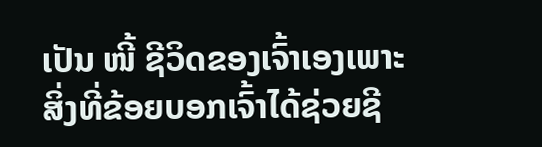ເປັນ ໜີ້ ຊີວິດຂອງເຈົ້າເອງເພາະສິ່ງທີ່ຂ້ອຍບອກເຈົ້າໄດ້ຊ່ວຍຊີ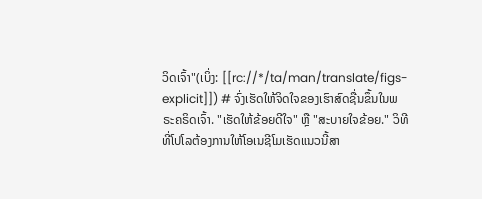ວິດເຈົ້າ"(ເບິ່ງ: [[rc://*/ta/man/translate/figs-explicit]]) # ຈົ່ງເຮັດໃຫ້ຈິດໃຈຂອງເຮົາສົດຊື່ນຂຶ້ນໃນພຣະຄຣິດເຈົ້າ. "ເຮັດໃຫ້ຂ້ອຍດີໃຈ" ຫຼື "ສະບາຍໃຈຂ້ອຍ." ວິທີທີ່ໂປໂລຕ້ອງການໃຫ້ໂອເນຊີໂມເຮັດແນວນີ້ສາ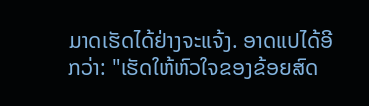ມາດເຮັດໄດ້ຢ່າງຈະແຈ້ງ. ອາດແປໄດ້ອີກວ່າ: "ເຮັດໃຫ້ຫົວໃຈຂອງຂ້ອຍສົດ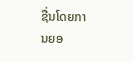ຊື່ນໂດຍການຍອ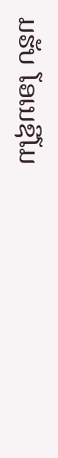ມຮັບ ໂອເນຊີໂມ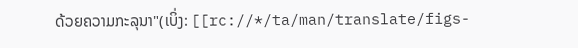ດ້ວຍຄວາມກະລຸນາ"(ເບິ່ງ: [[rc://*/ta/man/translate/figs-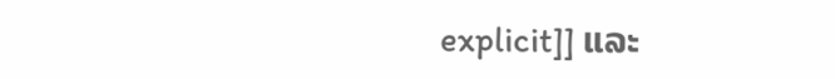explicit]] ແລະ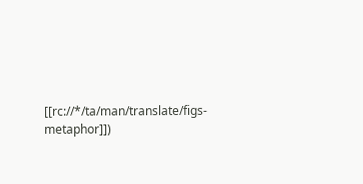[[rc://*/ta/man/translate/figs-metaphor]])